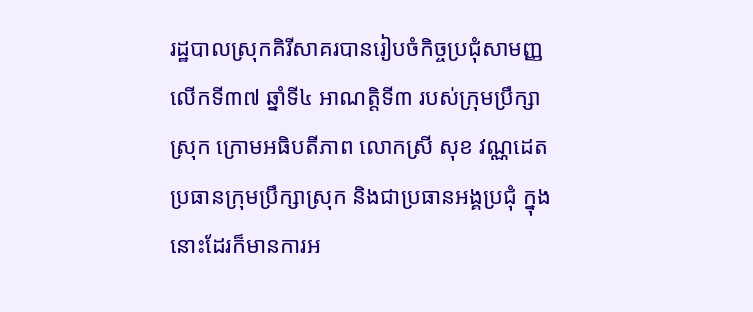រដ្ឋបាលស្រុកគិរីសាគរបានរៀបចំកិច្ចប្រជុំសាមញ្ញលេីកទី៣៧ ឆ្នាំទី៤ អាណត្តិទី៣ របស់ក្រុមប្រឹក្សាស្រុក ក្រោមអធិបតីភាព លោកស្រី សុខ វណ្ណដេត ប្រធានក្រុមប្រឹក្សាស្រុក និងជាប្រធានអង្គប្រជុំ ក្នុងនោះដែរក៏មានការអ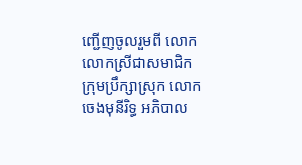ញ្ជេីញចូលរួមពី លោក លោកស្រីជាសមាជិកក្រុមប្រឹក្សាស្រុក លោក ចេងមុនីរិទ្ធ អភិបាល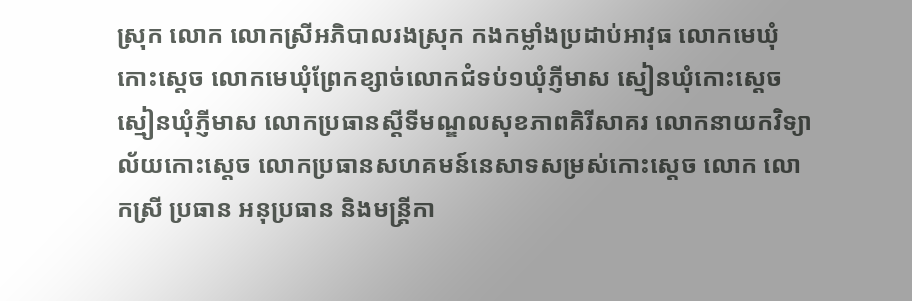ស្រុក លោក លោកស្រីអភិបាលរងស្រុក កងកម្លាំងប្រដាប់អាវុធ លោកមេឃុំកោះស្ដេច លោកមេឃុំព្រែកខ្សាច់លោកជំទប់១ឃុំភ្ញីមាស ស្មៀនឃុំកោះស្ដេច ស្មៀនឃុំភ្ញីមាស លោកប្រធានស្ដីទីមណ្ឌលសុខភាពគិរីសាគរ លោកនាយកវិទ្យាល័យកោះស្ដេច លោកប្រធានសហគមន៍នេសាទសម្រស់កោះស្ដេច លោក លោកស្រី ប្រធាន អនុប្រធាន និងមន្ត្រីកា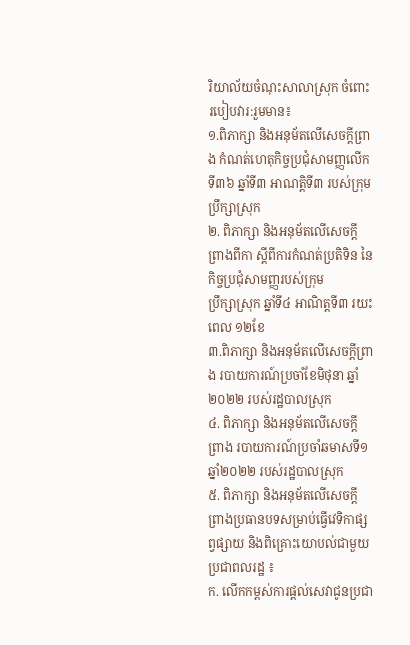រិយាល័យចំណុះសាលាស្រុក ចំពោះរបៀបវារ:រួមមាន៖
១.ពិភាក្សា និងអនុម័តលើសេចក្តីព្រាង កំណត់ហេតុកិច្ចប្រជុំសាមញ្ញលើកទី៣៦ ឆ្នាំទី៣ អាណត្តិទី៣ របស់ក្រុមប្រឹក្សាស្រុក
២. ពិភាក្សា និងអនុម័តលើសេចក្តីព្រាងពីកា ស្តីពីការកំណត់ប្រតិទិន នៃកិច្ចប្រជុំសាមញ្ញរបស់ក្រុម
ប្រឹក្សាស្រុក ឆ្នាំទី៤ អាណិត្តទី៣ រយះពេល ១២ខែ
៣.ពិភាក្សា និងអនុម័តលើសេចក្តីព្រាង របាយការណ៍ប្រចាំខែមិថុនា ឆ្នាំ២០២២ របស់រដ្ឋបាលស្រុក
៤. ពិភាក្សា និងអនុម័តលើសេចក្តីព្រាង របាយការណ៍ប្រចាំឆមាសទី១ ឆ្នាំ២០២២ របស់រដ្ឋបាលស្រុក
៥. ពិភាក្សា និងអនុម័តលើសេចក្តីព្រាងប្រធានបទសម្រាប់ធ្វើវេទិកាផ្សព្វផ្សាយ និងពិគ្រោះយោបល់ជាមួយប្រជាពលរដ្ឋ ៖
ក. លើកកម្ពស់ការផ្តល់សេវាជូនប្រជា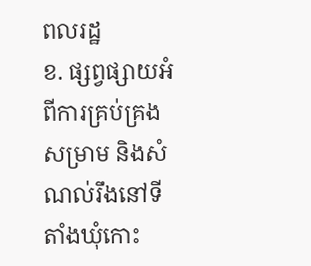ពលរដ្ឋ
ខ. ផ្សព្វផ្សាយអំពីការគ្រប់គ្រងសម្រាម និងសំណល់រឹងនៅទីតាំងឃុំកោះ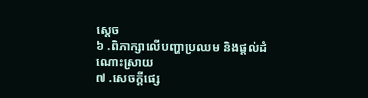ស្ដេច
៦ .ពិភាក្សាលើបញ្ហាប្រឈម និងផ្តល់ដំណោះស្រាយ
៧ .សេចក្តីផ្សេ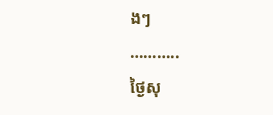ងៗ
………..
ថ្ងៃសុ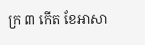ក្រ ៣ កើត ខែអាសា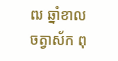ឍ ឆ្នាំខាល
ចត្វាស័ក ពុ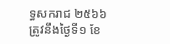ទ្ធសករាជ ២៥៦៦
ត្រូវនឹងថ្ងៃទី១ ខែ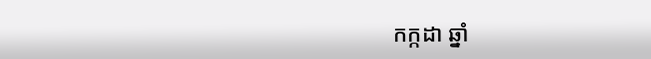កក្កដា ឆ្នាំ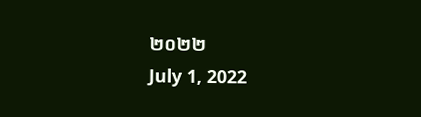២០២២
July 1, 2022